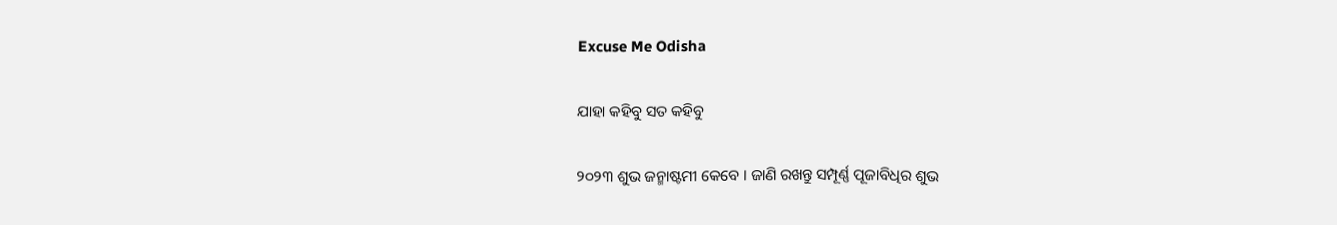Excuse Me Odisha

ଯାହା କହିବୁ ସତ କହିବୁ

୨୦୨୩ ଶୁଭ ଜନ୍ମାଷ୍ଟମୀ କେବେ । ଜାଣି ରଖନ୍ତୁ ସମ୍ପୂର୍ଣ୍ଣ ପୂଜାବିଧିର ଶୁଭ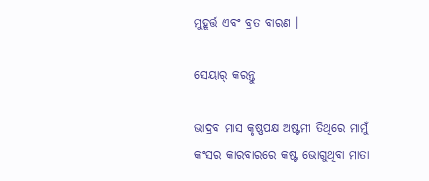ମୁହୂର୍ତ୍ତ ଏବଂ ବ୍ରତ ବାରଣ ।

ସେୟାର୍ କରନ୍ତୁ

ଭାଦ୍ରବ ମାସ କୃଷ୍ଣପକ୍ଷ ଅଷ୍ଟମୀ ତିଥିରେ ମାମୁଁ କଂସର କାରବାରରେ କଷ୍ଟ ଭୋଗୁଥିବା ମାତା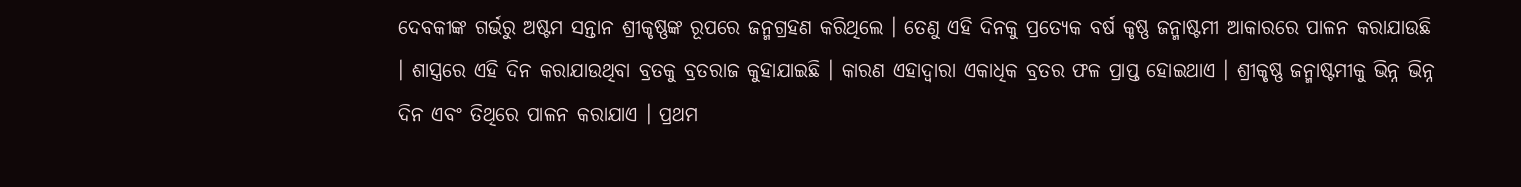ଦେବକୀଙ୍କ ଗର୍ଭରୁ ଅଷ୍ଟମ ସନ୍ତାନ ଶ୍ରୀକୃଷ୍ଣଙ୍କ ରୂପରେ ଜନ୍ମଗ୍ରହଣ କରିଥିଲେ । ତେଣୁ ଏହି ଦିନକୁ ପ୍ରତ୍ୟେକ ବର୍ଷ କୃଷ୍ଣ ଜନ୍ମାଷ୍ଟମୀ ଆକାରରେ ପାଳନ କରାଯାଉଛି । ଶାସ୍ତ୍ରରେ ଏହି ଦିନ କରାଯାଉଥିବା ବ୍ରତକୁ ବ୍ରତରାଜ କୁହାଯାଇଛି । କାରଣ ଏହାଦ୍ବାରା ଏକାଧିକ ବ୍ରତର ଫଳ ପ୍ରାପ୍ତ ହୋଇଥାଏ । ଶ୍ରୀକୃଷ୍ଣ ଜନ୍ମାଷ୍ଟମୀକୁ ଭିନ୍ନ ଭିନ୍ନ ଦିନ ଏବଂ ତିଥିରେ ପାଳନ କରାଯାଏ । ପ୍ରଥମ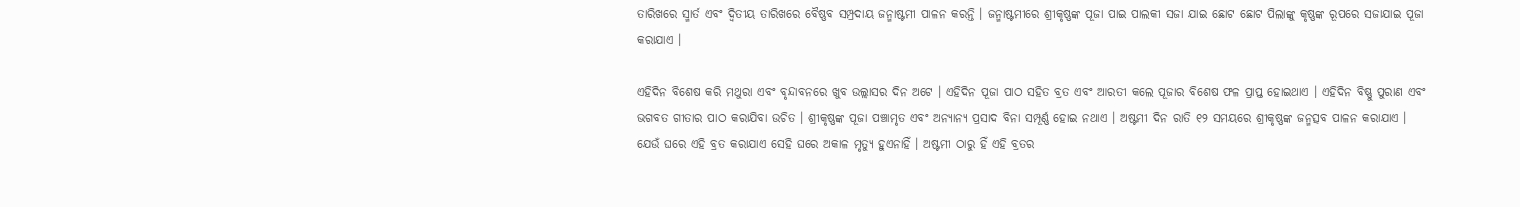ତାରିଖରେ ସ୍ମାର୍ତ ଏବଂ ଦ୍ୱିତୀୟ ତାରିଖରେ ବୈଷ୍ଣବ ସମ୍ପ୍ରଦାୟ ଜନ୍ମାଷ୍ଟମୀ ପାଳନ କରନ୍ତି । ଜନ୍ମାଷ୍ଟମୀରେ ଶ୍ରୀକୃଷ୍ଣଙ୍କ ପୂଜା ପାଇ ପାଲକୀ ସଜା ଯାଇ ଛୋଟ ଛୋଟ ପିଲାଙ୍କୁ କୃଷ୍ଣଙ୍କ ରୂପରେ ସଜାଯାଇ ପୂଜା କରାଯାଏ ।

ଏହିଦିନ ବିଶେଷ କରି ମଥୁରା ଏବଂ ବୃନ୍ଦାବନରେ ଖୁବ ଉଲ୍ଲାସର ଦିନ ଅଟେ । ଏହିଦିନ ପୂଜା ପାଠ ସହିତ ବ୍ରତ ଏବଂ ଆରତୀ କଲେ ପୂଜାର ବିଶେଷ ଫଳ ପ୍ରାପ୍ତ ହୋଇଥାଏ । ଏହିଦିନ ବିଷ୍ଣୁ ପୁରାଣ ଏବଂ ଭଗବତ ଗୀତାର ପାଠ କରାଯିବା ଉଚିତ । ଶ୍ରୀକୃଷ୍ଣଙ୍କ ପୂଜା ପଞ୍ଚାମୃତ ଏବଂ ଅନ୍ୟାନ୍ୟ ପ୍ରସାଦ ବିନା ସମ୍ପୂର୍ଣ୍ଣ ହୋଇ ନଥାଏ । ଅଷ୍ଟମୀ ଦିନ ରାତି ୧୨ ସମୟରେ ଶ୍ରୀକୃଷ୍ଣଙ୍କ ଜନ୍ମତ୍ସବ ପାଳନ କରାଯାଏ । ଯେଉଁ ଘରେ ଏହି ବ୍ରତ କରାଯାଏ ସେହି ଘରେ ଅକାଳ ମୃତ୍ୟୁ ହୁଏନାହିଁ । ଅଷ୍ଟମୀ ଠାରୁ ହିଁ ଏହି ବ୍ରତର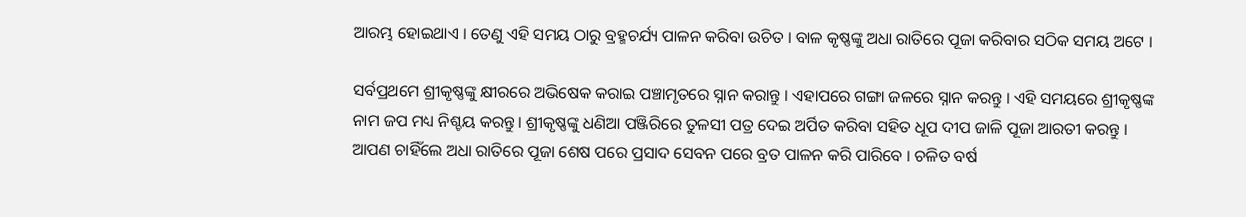ଆରମ୍ଭ ହୋଇଥାଏ । ତେଣୁ ଏହି ସମୟ ଠାରୁ ବ୍ରହ୍ମଚର୍ଯ୍ୟ ପାଳନ କରିବା ଉଚିତ । ବାଳ କୃଷ୍ଣଙ୍କୁ ଅଧା ରାତିରେ ପୂଜା କରିବାର ସଠିକ ସମୟ ଅଟେ ।

ସର୍ବପ୍ରଥମେ ଶ୍ରୀକୃଷ୍ଣଙ୍କୁ କ୍ଷୀରରେ ଅଭିଷେକ କରାଇ ପଞ୍ଚାମୃତରେ ସ୍ନାନ କରାନ୍ତୁ । ଏହାପରେ ଗଙ୍ଗା ଜଳରେ ସ୍ନାନ କରନ୍ତୁ । ଏହି ସମୟରେ ଶ୍ରୀକୃଷ୍ଣଙ୍କ ନାମ ଜପ ମଧ୍ୟ ନିଶ୍ଚୟ କରନ୍ତୁ । ଶ୍ରୀକୃଷ୍ଣଙ୍କୁ ଧଣିଆ ପଞ୍ଜିରିରେ ତୁଳସୀ ପତ୍ର ଦେଇ ଅର୍ପିତ କରିବା ସହିତ ଧୂପ ଦୀପ ଜାଳି ପୂଜା ଆରତୀ କରନ୍ତୁ । ଆପଣ ଚାହିଁଲେ ଅଧା ରାତିରେ ପୂଜା ଶେଷ ପରେ ପ୍ରସାଦ ସେବନ ପରେ ବ୍ରତ ପାଳନ କରି ପାରିବେ । ଚଳିତ ବର୍ଷ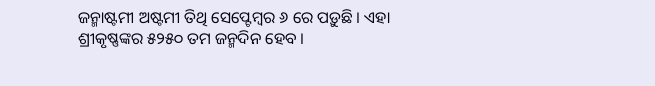ଜନ୍ମାଷ୍ଟମୀ ଅଷ୍ଟମୀ ତିଥି ସେପ୍ଟେମ୍ବର ୬ ରେ ପଡ଼ୁଛି । ଏହା ଶ୍ରୀକୃଷ୍ଣଙ୍କର ୫୨୫୦ ତମ ଜନ୍ମଦିନ ହେବ ।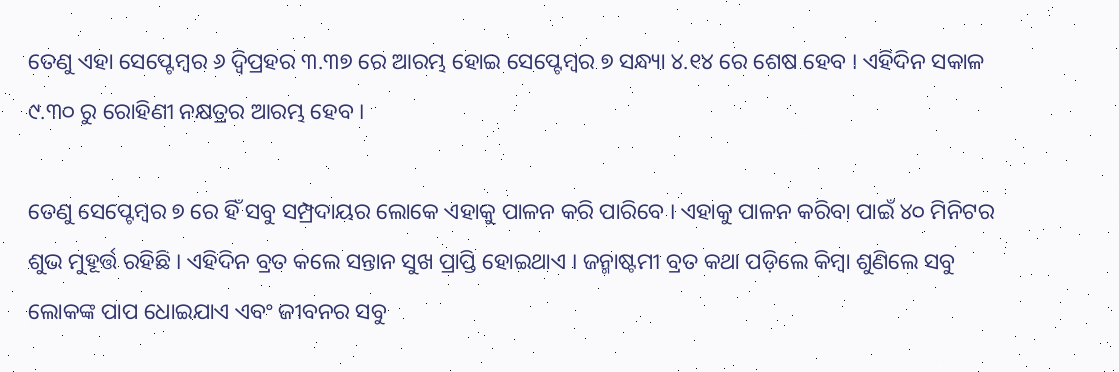ତେଣୁ ଏହା ସେପ୍ଟେମ୍ବର ୬ ଦ୍ୱିପ୍ରହର ୩.୩୭ ରେ ଆରମ୍ଭ ହୋଇ ସେପ୍ଟେମ୍ବର ୭ ସନ୍ଧ୍ୟା ୪.୧୪ ରେ ଶେଷ ହେବ । ଏହିଦିନ ସକାଳ ୯.୩୦ ରୁ ରୋହିଣୀ ନକ୍ଷତ୍ରର ଆରମ୍ଭ ହେବ ।

ତେଣୁ ସେପ୍ଟେମ୍ବର ୭ ରେ ହିଁ ସବୁ ସମ୍ପ୍ରଦାୟର ଲୋକେ ଏହାକୁ ପାଳନ କରି ପାରିବେ । ଏହାକୁ ପାଳନ କରିବା ପାଇଁ ୪୦ ମିନିଟର ଶୁଭ ମୁହୂର୍ତ୍ତ ରହିଛି । ଏହିଦିନ ବ୍ରତ କଲେ ସନ୍ତାନ ସୁଖ ପ୍ରାପ୍ତି ହୋଇଥାଏ । ଜନ୍ମାଷ୍ଟମୀ ବ୍ରତ କଥା ପଡ଼ିଲେ କିମ୍ବା ଶୁଣିଲେ ସବୁ ଲୋକଙ୍କ ପାପ ଧୋଇଯାଏ ଏବଂ ଜୀବନର ସବୁ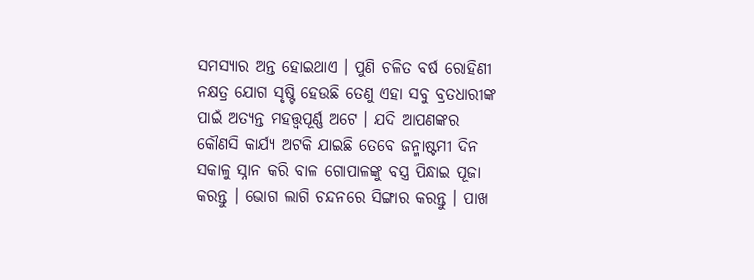ସମସ୍ୟାର ଅନ୍ତ ହୋଇଥାଏ । ପୁଣି ଚଳିତ ବର୍ଷ ରୋହିଣୀ ନକ୍ଷତ୍ର ଯୋଗ ସୃଷ୍ଟି ହେଉଛି ତେଣୁ ଏହା ସବୁ ବ୍ରତଧାରୀଙ୍କ ପାଇଁ ଅତ୍ୟନ୍ତ ମହତ୍ତ୍ୱପୂର୍ଣ୍ଣ ଅଟେ । ଯଦି ଆପଣଙ୍କର କୌଣସି କାର୍ଯ୍ୟ ଅଟକି ଯାଇଛି ତେବେ ଜନ୍ମାଷ୍ଟମୀ ଦିନ ସକାଳୁ ସ୍ନାନ କରି ବାଳ ଗୋପାଳଙ୍କୁ ବସ୍ତ୍ର ପିନ୍ଧାଇ ପୂଜା କରନ୍ତୁ । ଭୋଗ ଲାଗି ଚନ୍ଦନରେ ସିଙ୍ଗାର କରନ୍ତୁ । ପାଖ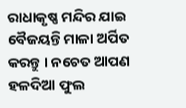ରାଧାକୃଷ୍ଣ ମନ୍ଦିର ଯାଇ ବୈଜୟନ୍ତି ମାଳା ଅର୍ପିତ କରନ୍ତୁ । ନଚେତ ଆପଣ ହଳଦିଆ ଫୁଲ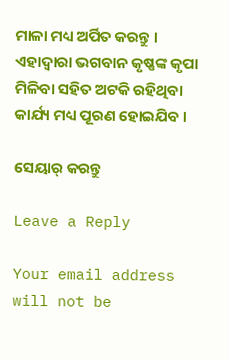ମାଳା ମଧ୍ୟ ଅର୍ପିତ କରନ୍ତୁ । ଏହାଦ୍ବାରା ଭଗବାନ କୃଷ୍ଣଙ୍କ କୃପା ମିଳିବା ସହିତ ଅଟକି ରହିଥିବା କାର୍ଯ୍ୟ ମଧ୍ୟ ପୂରଣ ହୋଇଯିବ ।

ସେୟାର୍ କରନ୍ତୁ

Leave a Reply

Your email address will not be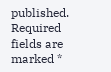published. Required fields are marked *